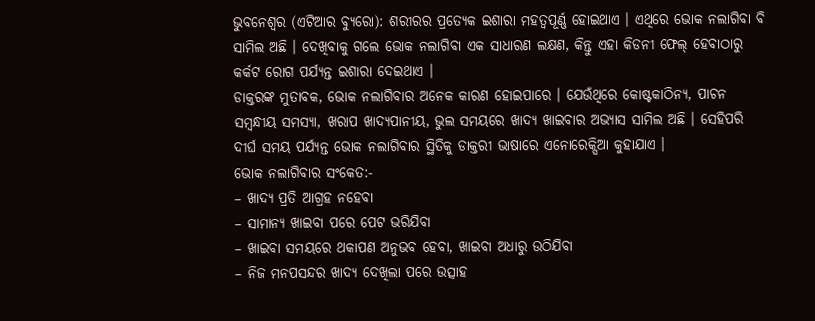ଭୁବନେଶ୍ୱର (ଏଟିଆର ବ୍ୟୁରୋ): ଶରୀରର ପ୍ରତ୍ୟେକ ଇଶାରା ମହତ୍ୱପୂର୍ଣ୍ଣ ହୋଇଥାଏ । ଏଥିରେ ଭୋକ ନଲାଗିବା ବି ସାମିଲ ଅଛି । ଦେଖିବାକୁ ଗଲେ ଭୋକ ନଲାଗିବା ଏକ ସାଧାରଣ ଲକ୍ଷଣ, କିନ୍ତୁ ଏହା କିଡନୀ ଫେଲ୍ ହେବାଠାରୁ କର୍କଟ ରୋଗ ପର୍ଯ୍ୟନ୍ତ ଇଶାରା ଦେଇଥାଏ ।
ଡାକ୍ତରଙ୍କ ମୁତାବକ, ଭୋକ ନଲାଗିବାର ଅନେକ କାରଣ ହୋଇପାରେ । ଯେଉଁଥିରେ କୋଷ୍ଟକାଠିନ୍ୟ, ପାଚନ ସମ୍ବନ୍ଧୀୟ ସମସ୍ୟା, ଖରାପ ଖାଦ୍ୟପାନୀୟ, ଭୁଲ ସମୟରେ ଖାଦ୍ୟ ଖାଇବାର ଅଭ୍ୟାସ ସାମିଲ ଅଛି । ସେହିପରି ଦୀର୍ଘ ସମୟ ପର୍ଯ୍ୟନ୍ତ ଭୋକ ନଲାଗିବାର ସ୍ଥିତିକୁ ଡାକ୍ତରୀ ଭାଷାରେ ଏନୋରେକ୍ସିଆ କୁହାଯାଏ ।
ଭୋକ ନଲାଗିବାର ସଂକେତ:-
– ଖାଦ୍ୟ ପ୍ରତି ଆଗ୍ରହ ନହେବା
– ସାମାନ୍ୟ ଖାଇବା ପରେ ପେଟ ଭରିଯିବା
– ଖାଇବା ସମୟରେ ଥକାପଣ ଅନୁଭବ ହେବା, ଖାଇବା ଅଧାରୁ ଉଠିଯିବା
– ନିଜ ମନପସନ୍ଦର ଖାଦ୍ୟ ଦେଖିଲା ପରେ ଉତ୍ସାହ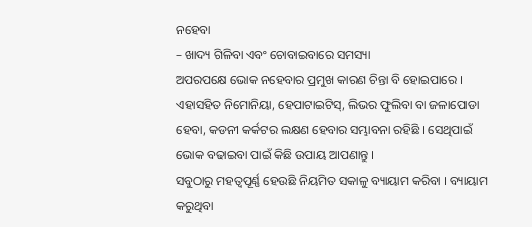ନହେବା
– ଖାଦ୍ୟ ଗିଳିବା ଏବଂ ଚୋବାଇବାରେ ସମସ୍ୟା
ଅପରପକ୍ଷେ ଭୋକ ନହେବାର ପ୍ରମୁଖ କାରଣ ଚିନ୍ତା ବି ହୋଇପାରେ । ଏହାସହିତ ନିମୋନିୟା, ହେପାଟାଇଟିସ୍, ଲିଭର ଫୁଲିବା ବା ଜଳାପୋଡା ହେବା, କଡନୀ କର୍କଟର ଲକ୍ଷଣ ହେବାର ସମ୍ଭାବନା ରହିଛି । ସେଥିପାଇଁ ଭୋକ ବଢାଇବା ପାଇଁ କିଛି ଉପାୟ ଆପଣାନ୍ତୁ ।
ସବୁଠାରୁ ମହତ୍ୱପୂର୍ଣ୍ଣ ହେଉଛି ନିୟମିତ ସକାଳୁ ବ୍ୟାୟାମ କରିବା । ବ୍ୟାୟାମ କରୁଥିବା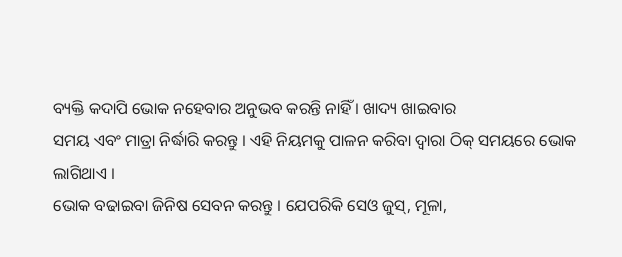ବ୍ୟକ୍ତି କଦାପି ଭୋକ ନହେବାର ଅନୁଭବ କରନ୍ତି ନାହିଁ । ଖାଦ୍ୟ ଖାଇବାର
ସମୟ ଏବଂ ମାତ୍ରା ନିର୍ଦ୍ଧାରି କରନ୍ତୁ । ଏହି ନିୟମକୁ ପାଳନ କରିବା ଦ୍ୱାରା ଠିକ୍ ସମୟରେ ଭୋକ ଲାଗିଥାଏ ।
ଭୋକ ବଢାଇବା ଜିନିଷ ସେବନ କରନ୍ତୁ । ଯେପରିକି ସେଓ ଜୁସ୍, ମୂଳା,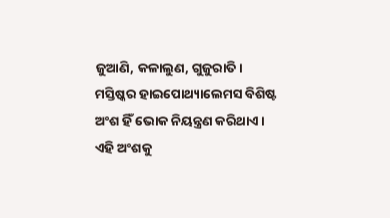ଜୁଆଣି, କଳାଲୁଣ, ଗୁଜୁରାତି ।
ମସ୍ତିଷ୍କର ହାଇପୋଥ୍ୟାଲେମସ ବିଶିଷ୍ଟ ଅଂଶ ହିଁ ଭୋକ ନିୟନ୍ତ୍ରଣ କରିଥାଏ । ଏହି ଅଂଶକୁ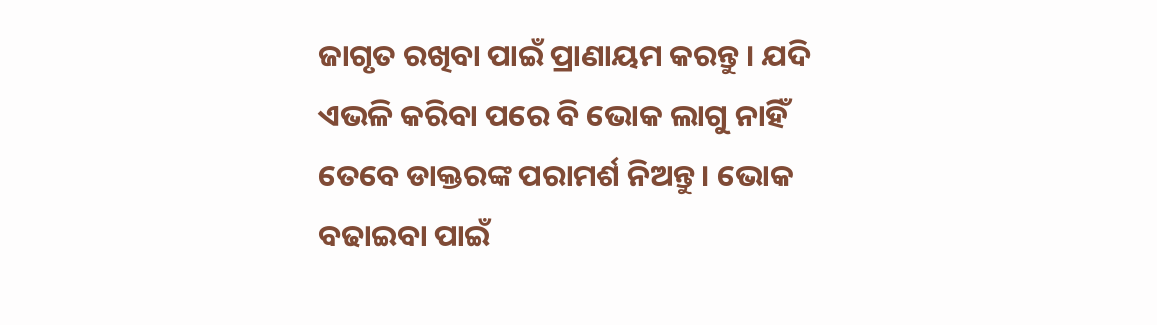ଜାଗୃତ ରଖିବା ପାଇଁ ପ୍ରାଣାୟମ କରନ୍ତୁ । ଯଦି ଏଭଳି କରିବା ପରେ ବି ଭୋକ ଲାଗୁ ନାହିଁ ତେବେ ଡାକ୍ତରଙ୍କ ପରାମର୍ଶ ନିଅନ୍ତୁ । ଭୋକ ବଢାଇବା ପାଇଁ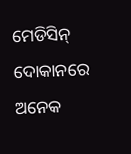ମେଡିସିନ୍ ଦୋକାନରେ ଅନେକ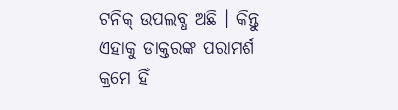ଟନିକ୍ ଉପଲବ୍ଧ ଅଛି । କିନ୍ତୁ ଏହାକୁ ଡାକ୍ତରଙ୍କ ପରାମର୍ଶ କ୍ରମେ ହିଁ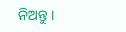ନିଅନ୍ତୁ ।